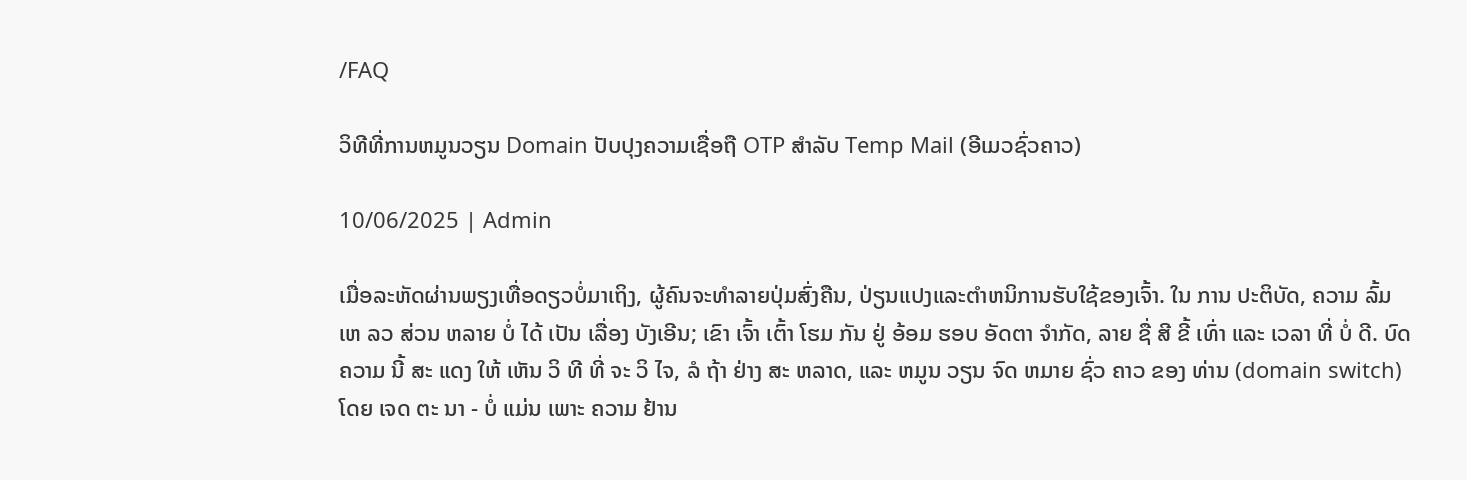/FAQ

ວິທີທີ່ການຫມູນວຽນ Domain ປັບປຸງຄວາມເຊື່ອຖື OTP ສໍາລັບ Temp Mail (ອີເມວຊົ່ວຄາວ)

10/06/2025 | Admin

ເມື່ອລະຫັດຜ່ານພຽງເທື່ອດຽວບໍ່ມາເຖິງ, ຜູ້ຄົນຈະທໍາລາຍປຸ່ມສົ່ງຄືນ, ປ່ຽນແປງແລະຕໍາຫນິການຮັບໃຊ້ຂອງເຈົ້າ. ໃນ ການ ປະຕິບັດ, ຄວາມ ລົ້ມ ເຫ ລວ ສ່ວນ ຫລາຍ ບໍ່ ໄດ້ ເປັນ ເລື່ອງ ບັງເອີນ; ເຂົາ ເຈົ້າ ເຕົ້າ ໂຮມ ກັນ ຢູ່ ອ້ອມ ຮອບ ອັດຕາ ຈໍາກັດ, ລາຍ ຊື່ ສີ ຂີ້ ເທົ່າ ແລະ ເວລາ ທີ່ ບໍ່ ດີ. ບົດ ຄວາມ ນີ້ ສະ ແດງ ໃຫ້ ເຫັນ ວິ ທີ ທີ່ ຈະ ວິ ໄຈ, ລໍ ຖ້າ ຢ່າງ ສະ ຫລາດ, ແລະ ຫມູນ ວຽນ ຈົດ ຫມາຍ ຊົ່ວ ຄາວ ຂອງ ທ່ານ (domain switch) ໂດຍ ເຈດ ຕະ ນາ - ບໍ່ ແມ່ນ ເພາະ ຄວາມ ຢ້ານ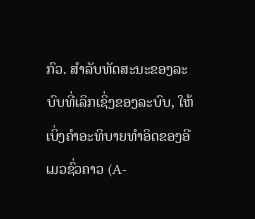ກົວ. ສໍາລັບທັດສະນະຂອງລະບົບທີ່ເລິກເຊິ່ງຂອງລະບົບ, ໃຫ້ເບິ່ງຄໍາອະທິບາຍທໍາອິດຂອງອີເມວຊົ່ວຄາວ (A-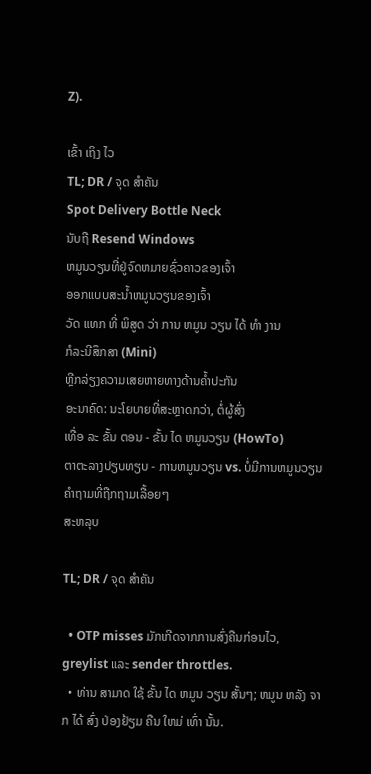Z).

ເຂົ້າ ເຖິງ ໄວ
TL; DR / ຈຸດ ສໍາຄັນ
Spot Delivery Bottle Neck
ນັບຖື Resend Windows
ຫມູນວຽນທີ່ຢູ່ຈົດຫມາຍຊົ່ວຄາວຂອງເຈົ້າ
ອອກແບບສະນ້ຳຫມູນວຽນຂອງເຈົ້າ
ວັດ ແທກ ທີ່ ພິສູດ ວ່າ ການ ຫມູນ ວຽນ ໄດ້ ທໍາ ງານ
ກໍລະນີສຶກສາ (Mini)
ຫຼີກລ່ຽງຄວາມເສຍຫາຍທາງດ້ານຄໍ້າປະກັນ
ອະນາຄົດ: ນະໂຍບາຍທີ່ສະຫຼາດກວ່າ, ຕໍ່ຜູ້ສົ່ງ
ເທື່ອ ລະ ຂັ້ນ ຕອນ - ຂັ້ນ ໄດ ຫມູນວຽນ (HowTo)
ຕາຕະລາງປຽບທຽບ - ການຫມູນວຽນ vs. ບໍ່ມີການຫມູນວຽນ
ຄຳຖາມທີ່ຖືກຖາມເລື້ອຍໆ
ສະຫລຸບ

TL; DR / ຈຸດ ສໍາຄັນ

  • OTP misses ມັກເກີດຈາກການສົ່ງຄືນກ່ອນໄວ, greylist ແລະ sender throttles.
  • ທ່ານ ສາມາດ ໃຊ້ ຂັ້ນ ໄດ ຫມູນ ວຽນ ສັ້ນໆ; ຫມູນ ຫລັງ ຈາກ ໄດ້ ສົ່ງ ປ່ອງຢ້ຽມ ຄືນ ໃຫມ່ ເທົ່າ ນັ້ນ.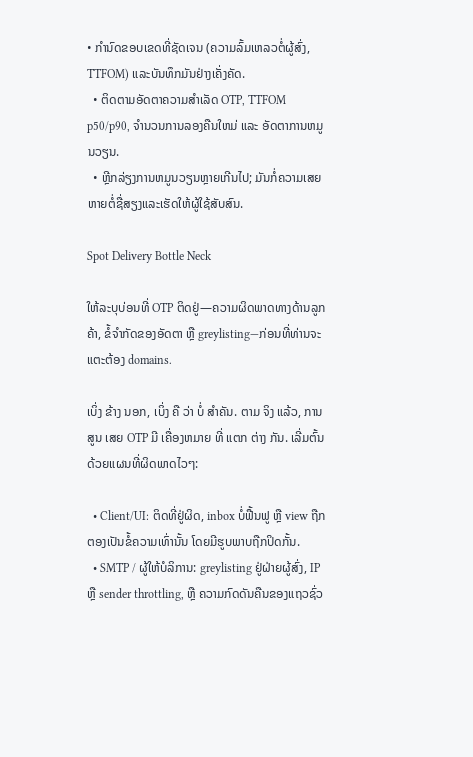• ກໍານົດຂອບເຂດທີ່ຊັດເຈນ (ຄວາມລົ້ມເຫລວຕໍ່ຜູ້ສົ່ງ, TTFOM) ແລະບັນທຶກມັນຢ່າງເຄັ່ງຄັດ.
  • ຕິດຕາມອັດຕາຄວາມສໍາເລັດ OTP, TTFOM p50/p90, ຈໍານວນການລອງຄືນໃຫມ່ ແລະ ອັດຕາການຫມູນວຽນ.
  • ຫຼີກລ່ຽງການຫມູນວຽນຫຼາຍເກີນໄປ; ມັນກໍ່ຄວາມເສຍຫາຍຕໍ່ຊື່ສຽງແລະເຮັດໃຫ້ຜູ້ໃຊ້ສັບສົນ.

Spot Delivery Bottle Neck

ໃຫ້ລະບຸບ່ອນທີ່ OTP ຕິດຢູ່—ຄວາມຜິດພາດທາງດ້ານລູກຄ້າ, ຂໍ້ຈໍາກັດຂອງອັດຕາ ຫຼື greylisting—ກ່ອນທີ່ທ່ານຈະແຕະຕ້ອງ domains.

ເບິ່ງ ຂ້າງ ນອກ, ເບິ່ງ ຄື ວ່າ ບໍ່ ສໍາຄັນ. ຕາມ ຈິງ ແລ້ວ, ການ ສູນ ເສຍ OTP ມີ ເຄື່ອງຫມາຍ ທີ່ ແຕກ ຕ່າງ ກັນ. ເລີ່ມຕົ້ນດ້ວຍແຜນທີ່ຜິດພາດໄວໆ:

  • Client/UI: ຕິດທີ່ຢູ່ຜິດ, inbox ບໍ່ຟື້ນຟູ ຫຼື view ຖືກຕອງເປັນຂໍ້ຄວາມເທົ່ານັ້ນ ໂດຍມີຮູບພາບຖືກປິດກັ້ນ.
  • SMTP / ຜູ້ໃຫ້ບໍລິການ: greylisting ຢູ່ຝ່າຍຜູ້ສົ່ງ, IP ຫຼື sender throttling, ຫຼື ຄວາມກົດດັນຄືນຂອງແຖວຊົ່ວ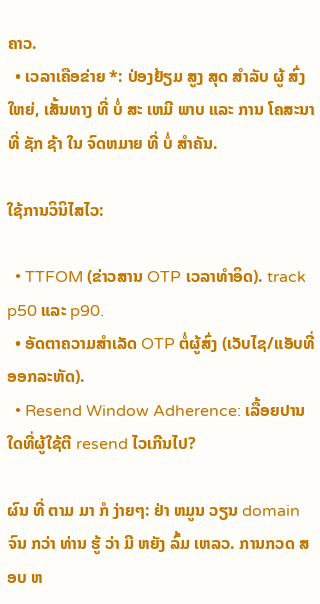ຄາວ.
  • ເວລາເຄືອຂ່າຍ *: ປ່ອງຢ້ຽມ ສູງ ສຸດ ສໍາລັບ ຜູ້ ສົ່ງ ໃຫຍ່, ເສັ້ນທາງ ທີ່ ບໍ່ ສະ ເຫມີ ພາບ ແລະ ການ ໂຄສະນາ ທີ່ ຊັກ ຊ້າ ໃນ ຈົດຫມາຍ ທີ່ ບໍ່ ສໍາຄັນ.

ໃຊ້ການວິນິໄສໄວ:

  • TTFOM (ຂ່າວສານ OTP ເວລາທໍາອິດ). track p50 ແລະ p90.
  • ອັດຕາຄວາມສໍາເລັດ OTP ຕໍ່ຜູ້ສົ່ງ (ເວັບໄຊ/ແອັບທີ່ອອກລະຫັດ).
  • Resend Window Adherence: ເລື້ອຍປານໃດທີ່ຜູ້ໃຊ້ຕີ resend ໄວເກີນໄປ?

ຜົນ ທີ່ ຕາມ ມາ ກໍ ງ່າຍໆ: ຢ່າ ຫມູນ ວຽນ domain ຈົນ ກວ່າ ທ່ານ ຮູ້ ວ່າ ມີ ຫຍັງ ລົ້ມ ເຫລວ. ການກວດ ສອບ ຫ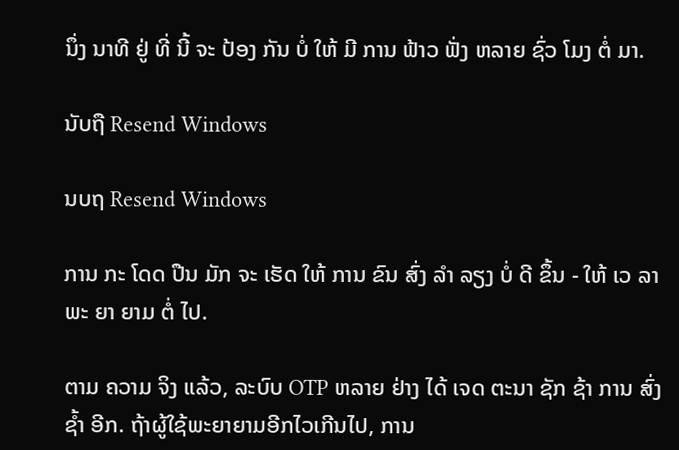ນຶ່ງ ນາທີ ຢູ່ ທີ່ ນີ້ ຈະ ປ້ອງ ກັນ ບໍ່ ໃຫ້ ມີ ການ ຟ້າວ ຟັ່ງ ຫລາຍ ຊົ່ວ ໂມງ ຕໍ່ ມາ.

ນັບຖື Resend Windows

ນບຖ Resend Windows

ການ ກະ ໂດດ ປືນ ມັກ ຈະ ເຮັດ ໃຫ້ ການ ຂົນ ສົ່ງ ລໍາ ລຽງ ບໍ່ ດີ ຂຶ້ນ - ໃຫ້ ເວ ລາ ພະ ຍາ ຍາມ ຕໍ່ ໄປ.

ຕາມ ຄວາມ ຈິງ ແລ້ວ, ລະບົບ OTP ຫລາຍ ຢ່າງ ໄດ້ ເຈດ ຕະນາ ຊັກ ຊ້າ ການ ສົ່ງ ຊ້ຳ ອີກ. ຖ້າຜູ້ໃຊ້ພະຍາຍາມອີກໄວເກີນໄປ, ການ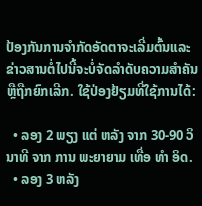ປ້ອງກັນການຈໍາກັດອັດຕາຈະເລີ່ມຕົ້ນແລະຂ່າວສານຕໍ່ໄປນີ້ຈະບໍ່ຈັດລໍາດັບຄວາມສໍາຄັນຫຼືຖືກຍົກເລີກ. ໃຊ້ປ່ອງຢ້ຽມທີ່ໃຊ້ການໄດ້:

  • ລອງ 2 ພຽງ ແຕ່ ຫລັງ ຈາກ 30-90 ວິນາທີ ຈາກ ການ ພະຍາຍາມ ເທື່ອ ທໍາ ອິດ.
  • ລອງ 3 ຫລັງ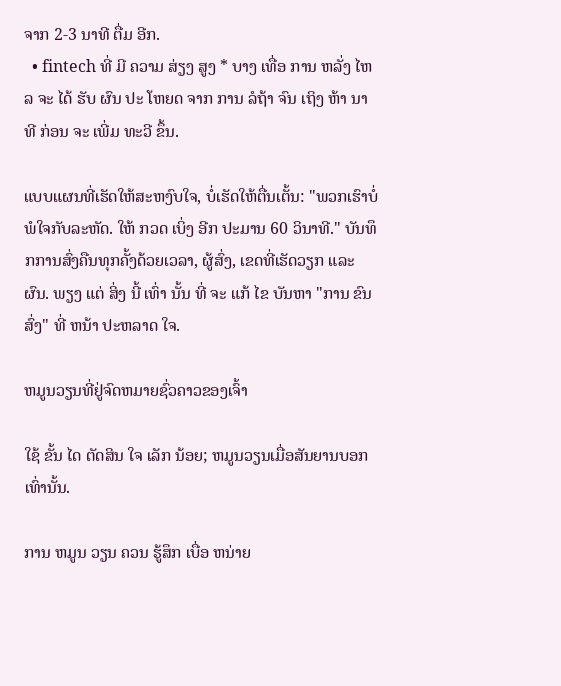ຈາກ 2-3 ນາທີ ຕື່ມ ອີກ.
  • fintech ທີ່ ມີ ຄວາມ ສ່ຽງ ສູງ * ບາງ ເທື່ອ ການ ຫລັ່ງ ໄຫລ ຈະ ໄດ້ ຮັບ ຜົນ ປະ ໂຫຍດ ຈາກ ການ ລໍຖ້າ ຈົນ ເຖິງ ຫ້າ ນາທີ ກ່ອນ ຈະ ເພີ່ມ ທະວີ ຂຶ້ນ.

ແບບແຜນທີ່ເຮັດໃຫ້ສະຫງົບໃຈ, ບໍ່ເຮັດໃຫ້ຕື່ນເຕັ້ນ: "ພວກເຮົາບໍ່ພໍໃຈກັບລະຫັດ. ໃຫ້ ກວດ ເບິ່ງ ອີກ ປະມານ 60 ວິນາທີ." ບັນທຶກການສົ່ງຄືນທຸກຄັ້ງດ້ວຍເວລາ, ຜູ້ສົ່ງ, ເຂດທີ່ເຮັດວຽກ ແລະ ຜົນ. ພຽງ ແຕ່ ສິ່ງ ນີ້ ເທົ່າ ນັ້ນ ທີ່ ຈະ ແກ້ ໄຂ ບັນຫາ "ການ ຂົນ ສົ່ງ" ທີ່ ຫນ້າ ປະຫລາດ ໃຈ.

ຫມູນວຽນທີ່ຢູ່ຈົດຫມາຍຊົ່ວຄາວຂອງເຈົ້າ

ໃຊ້ ຂັ້ນ ໄດ ຕັດສິນ ໃຈ ເລັກ ນ້ອຍ; ຫມູນວຽນເມື່ອສັນຍານບອກເທົ່ານັ້ນ.

ການ ຫມູນ ວຽນ ຄວນ ຮູ້ສຶກ ເບື່ອ ຫນ່າຍ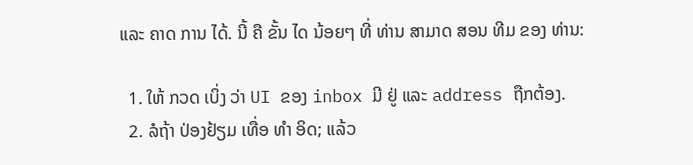ແລະ ຄາດ ການ ໄດ້. ນີ້ ຄື ຂັ້ນ ໄດ ນ້ອຍໆ ທີ່ ທ່ານ ສາມາດ ສອນ ທີມ ຂອງ ທ່ານ:

  1. ໃຫ້ ກວດ ເບິ່ງ ວ່າ UI ຂອງ inbox ມີ ຢູ່ ແລະ address ຖືກຕ້ອງ.
  2. ລໍຖ້າ ປ່ອງຢ້ຽມ ເທື່ອ ທໍາ ອິດ; ແລ້ວ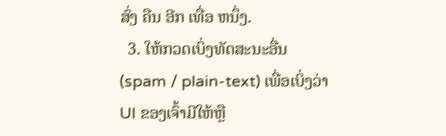ສົ່ງ ຄືນ ອີກ ເທື່ອ ຫນຶ່ງ.
  3. ໃຫ້ກວດເບິ່ງທັດສະນະອື່ນ (spam / plain-text) ເພື່ອເບິ່ງວ່າ UI ຂອງເຈົ້າມີໃຫ້ຫຼື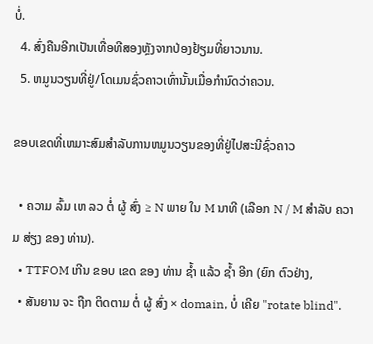ບໍ່.
  4. ສົ່ງຄືນອີກເປັນເທື່ອທີສອງຫຼັງຈາກປ່ອງຢ້ຽມທີ່ຍາວນານ.
  5. ຫມູນວຽນທີ່ຢູ່/ໂດເມນຊົ່ວຄາວເທົ່ານັ້ນເມື່ອກໍານົດວ່າຄວນ.

ຂອບເຂດທີ່ເຫມາະສົມສໍາລັບການຫມູນວຽນຂອງທີ່ຢູ່ໄປສະນີຊົ່ວຄາວ

  • ຄວາມ ລົ້ມ ເຫ ລວ ຕໍ່ ຜູ້ ສົ່ງ ≥ N ພາຍ ໃນ M ນາທີ (ເລືອກ N / M ສໍາລັບ ຄວາມ ສ່ຽງ ຂອງ ທ່ານ).
  • TTFOM ເກີນ ຂອບ ເຂດ ຂອງ ທ່ານ ຊ້ຳ ແລ້ວ ຊ້ຳ ອີກ (ຍົກ ຕົວຢ່າງ,
  • ສັນຍານ ຈະ ຖືກ ຕິດຕາມ ຕໍ່ ຜູ້ ສົ່ງ × domain, ບໍ່ ເຄີຍ "rotate blind".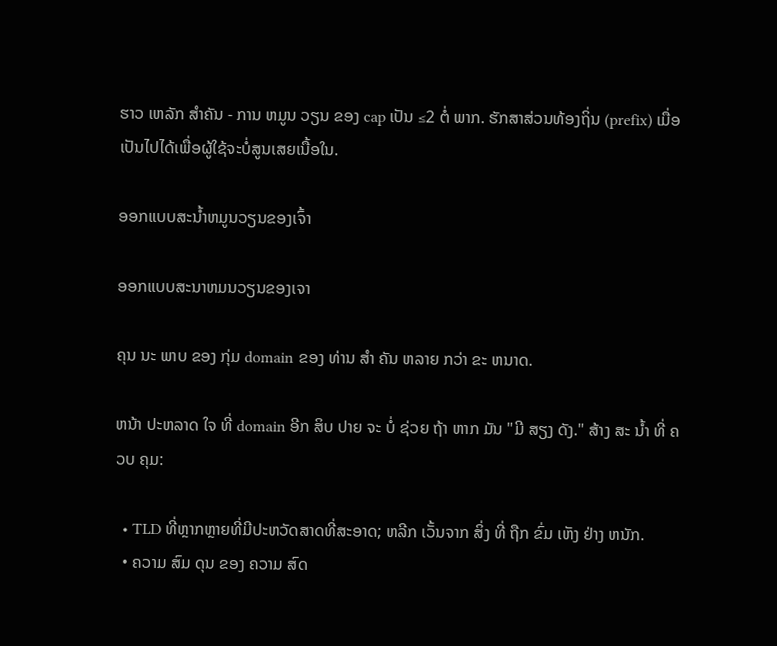ຮາວ ເຫລັກ ສໍາຄັນ - ການ ຫມູນ ວຽນ ຂອງ cap ເປັນ ≤2 ຕໍ່ ພາກ. ຮັກສາສ່ວນທ້ອງຖິ່ນ (prefix) ເມື່ອເປັນໄປໄດ້ເພື່ອຜູ້ໃຊ້ຈະບໍ່ສູນເສຍເນື້ອໃນ.

ອອກແບບສະນ້ຳຫມູນວຽນຂອງເຈົ້າ

ອອກແບບສະນາຫມນວຽນຂອງເຈາ

ຄຸນ ນະ ພາບ ຂອງ ກຸ່ມ domain ຂອງ ທ່ານ ສໍາ ຄັນ ຫລາຍ ກວ່າ ຂະ ຫນາດ.

ຫນ້າ ປະຫລາດ ໃຈ ທີ່ domain ອີກ ສິບ ປາຍ ຈະ ບໍ່ ຊ່ວຍ ຖ້າ ຫາກ ມັນ "ມີ ສຽງ ດັງ." ສ້າງ ສະ ນ້ຳ ທີ່ ຄວບ ຄຸມ:

  • TLD ທີ່ຫຼາກຫຼາຍທີ່ມີປະຫວັດສາດທີ່ສະອາດ; ຫລີກ ເວັ້ນຈາກ ສິ່ງ ທີ່ ຖືກ ຂົ່ມ ເຫັງ ຢ່າງ ຫນັກ.
  • ຄວາມ ສົມ ດຸນ ຂອງ ຄວາມ ສົດ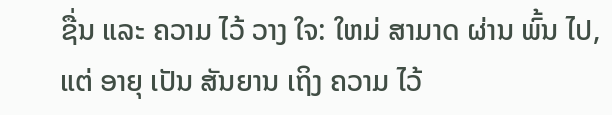ຊື່ນ ແລະ ຄວາມ ໄວ້ ວາງ ໃຈ: ໃຫມ່ ສາມາດ ຜ່ານ ພົ້ນ ໄປ, ແຕ່ ອາຍຸ ເປັນ ສັນຍານ ເຖິງ ຄວາມ ໄວ້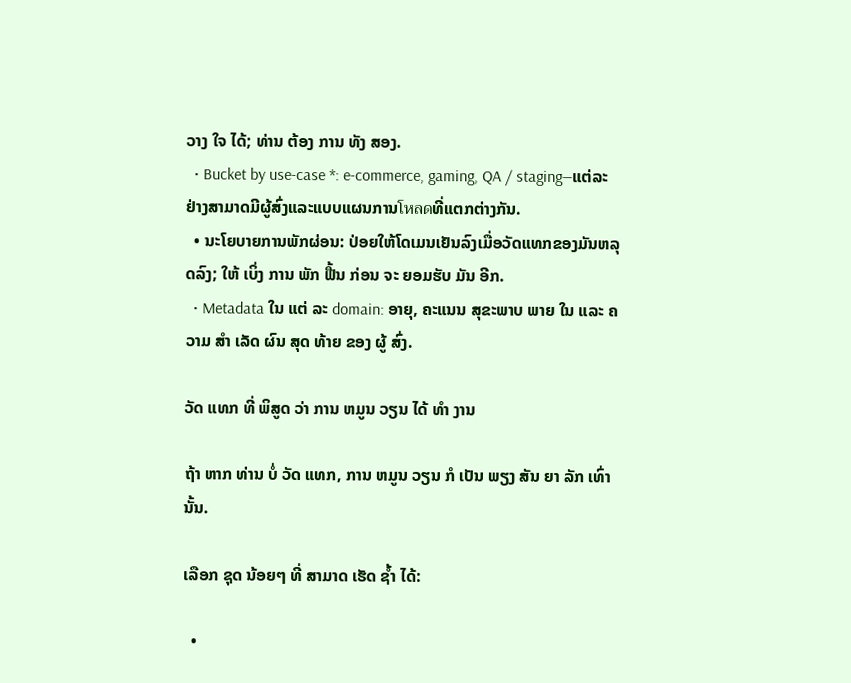ວາງ ໃຈ ໄດ້; ທ່ານ ຕ້ອງ ການ ທັງ ສອງ.
  • Bucket by use-case *: e-commerce, gaming, QA / staging—ແຕ່ລະຢ່າງສາມາດມີຜູ້ສົ່ງແລະແບບແຜນການโหลดທີ່ແຕກຕ່າງກັນ.
  • ນະໂຍບາຍການພັກຜ່ອນ: ປ່ອຍໃຫ້ໂດເມນເຢັນລົງເມື່ອວັດແທກຂອງມັນຫລຸດລົງ; ໃຫ້ ເບິ່ງ ການ ພັກ ຟື້ນ ກ່ອນ ຈະ ຍອມຮັບ ມັນ ອີກ.
  • Metadata ໃນ ແຕ່ ລະ domain: ອາຍຸ, ຄະແນນ ສຸຂະພາບ ພາຍ ໃນ ແລະ ຄວາມ ສໍາ ເລັດ ຜົນ ສຸດ ທ້າຍ ຂອງ ຜູ້ ສົ່ງ.

ວັດ ແທກ ທີ່ ພິສູດ ວ່າ ການ ຫມູນ ວຽນ ໄດ້ ທໍາ ງານ

ຖ້າ ຫາກ ທ່ານ ບໍ່ ວັດ ແທກ, ການ ຫມູນ ວຽນ ກໍ ເປັນ ພຽງ ສັນ ຍາ ລັກ ເທົ່າ ນັ້ນ.

ເລືອກ ຊຸດ ນ້ອຍໆ ທີ່ ສາມາດ ເຮັດ ຊ້ຳ ໄດ້:

  •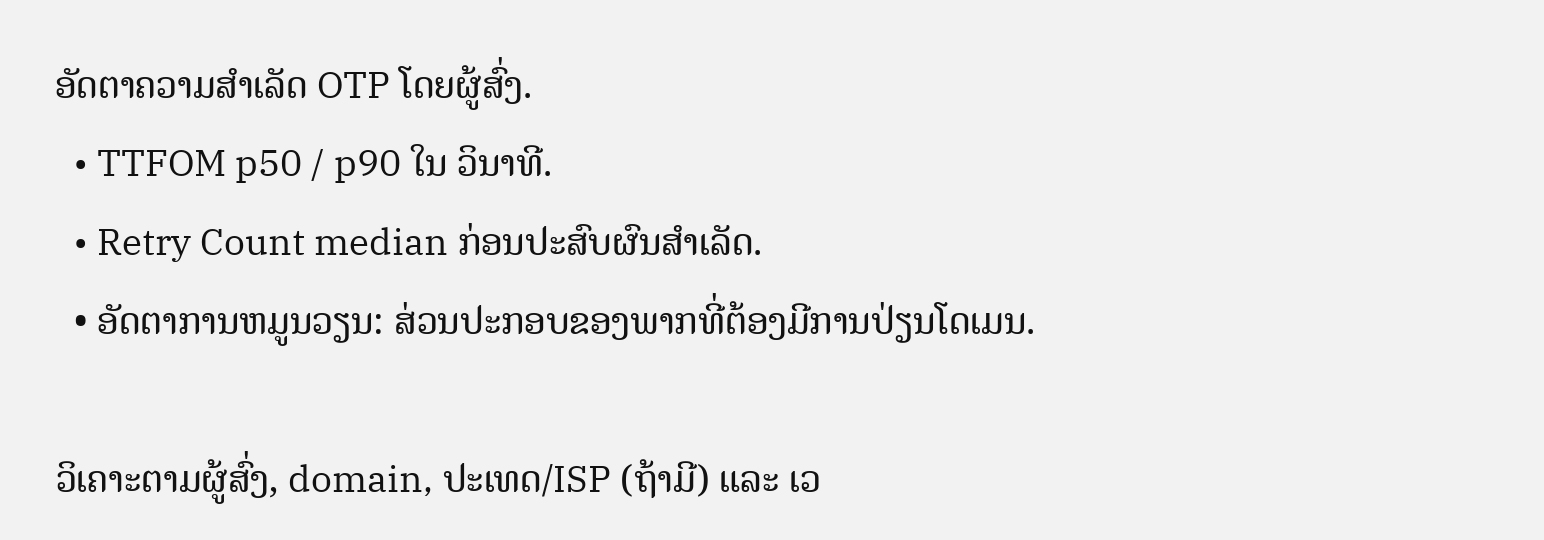ອັດຕາຄວາມສໍາເລັດ OTP ໂດຍຜູ້ສົ່ງ.
  • TTFOM p50 / p90 ໃນ ວິນາທີ.
  • Retry Count median ກ່ອນປະສົບຜົນສໍາເລັດ.
  • ອັດຕາການຫມູນວຽນ: ສ່ວນປະກອບຂອງພາກທີ່ຕ້ອງມີການປ່ຽນໂດເມນ.

ວິເຄາະຕາມຜູ້ສົ່ງ, domain, ປະເທດ/ISP (ຖ້າມີ) ແລະ ເວ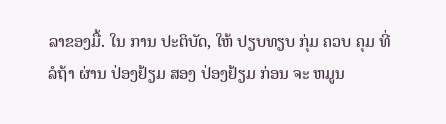ລາຂອງມື້. ໃນ ການ ປະຕິບັດ, ໃຫ້ ປຽບທຽບ ກຸ່ມ ຄວບ ຄຸມ ທີ່ ລໍຖ້າ ຜ່ານ ປ່ອງຢ້ຽມ ສອງ ປ່ອງຢ້ຽມ ກ່ອນ ຈະ ຫມູນ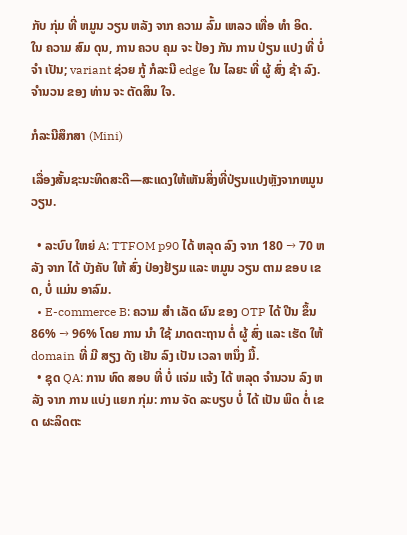ກັບ ກຸ່ມ ທີ່ ຫມູນ ວຽນ ຫລັງ ຈາກ ຄວາມ ລົ້ມ ເຫລວ ເທື່ອ ທໍາ ອິດ. ໃນ ຄວາມ ສົມ ດຸນ, ການ ຄວບ ຄຸມ ຈະ ປ້ອງ ກັນ ການ ປ່ຽນ ແປງ ທີ່ ບໍ່ ຈໍາ ເປັນ; variant ຊ່ວຍ ກູ້ ກໍລະນີ edge ໃນ ໄລຍະ ທີ່ ຜູ້ ສົ່ງ ຊ້າ ລົງ. ຈໍານວນ ຂອງ ທ່ານ ຈະ ຕັດສິນ ໃຈ.

ກໍລະນີສຶກສາ (Mini)

ເລື່ອງສັ້ນຊະນະທິດສະດີ—ສະແດງໃຫ້ເຫັນສິ່ງທີ່ປ່ຽນແປງຫຼັງຈາກຫມູນວຽນ.

  • ລະບົບ ໃຫຍ່ A: TTFOM p90 ໄດ້ ຫລຸດ ລົງ ຈາກ 180 → 70 ຫລັງ ຈາກ ໄດ້ ບັງຄັບ ໃຫ້ ສົ່ງ ປ່ອງຢ້ຽມ ແລະ ຫມູນ ວຽນ ຕາມ ຂອບ ເຂດ, ບໍ່ ແມ່ນ ອາລົມ.
  • E-commerce B: ຄວາມ ສໍາ ເລັດ ຜົນ ຂອງ OTP ໄດ້ ປີນ ຂຶ້ນ 86% → 96% ໂດຍ ການ ນໍາ ໃຊ້ ມາດຕະຖານ ຕໍ່ ຜູ້ ສົ່ງ ແລະ ເຮັດ ໃຫ້ domain ທີ່ ມີ ສຽງ ດັງ ເຢັນ ລົງ ເປັນ ເວລາ ຫນຶ່ງ ມື້.
  • ຊຸດ QA: ການ ທົດ ສອບ ທີ່ ບໍ່ ແຈ່ມ ແຈ້ງ ໄດ້ ຫລຸດ ຈໍານວນ ລົງ ຫລັງ ຈາກ ການ ແບ່ງ ແຍກ ກຸ່ມ: ການ ຈັດ ລະບຽບ ບໍ່ ໄດ້ ເປັນ ພິດ ຕໍ່ ເຂດ ຜະລິດຕະ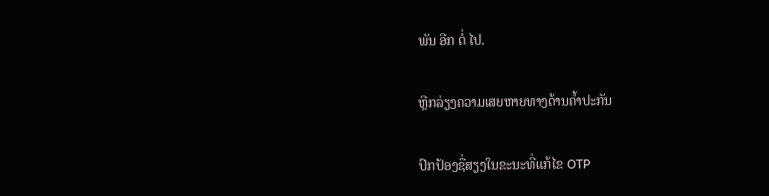ພັນ ອີກ ຕໍ່ ໄປ.

ຫຼີກລ່ຽງຄວາມເສຍຫາຍທາງດ້ານຄໍ້າປະກັນ

ປົກປ້ອງຊື່ສຽງໃນຂະນະທີ່ແກ້ໄຂ OTP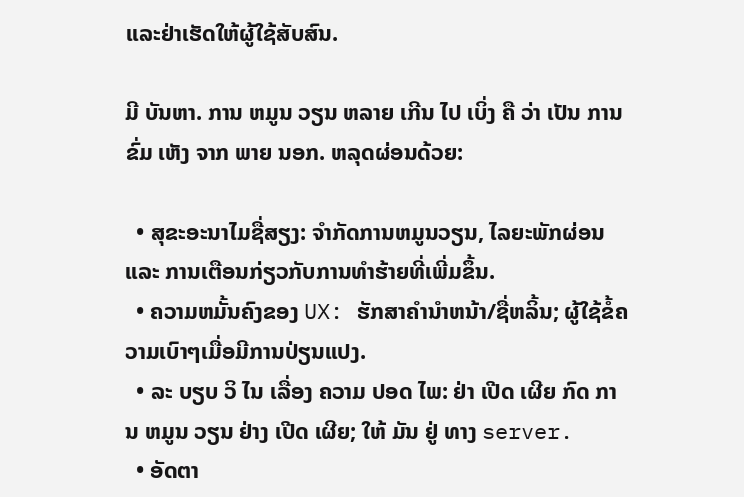ແລະຢ່າເຮັດໃຫ້ຜູ້ໃຊ້ສັບສົນ.

ມີ ບັນຫາ. ການ ຫມູນ ວຽນ ຫລາຍ ເກີນ ໄປ ເບິ່ງ ຄື ວ່າ ເປັນ ການ ຂົ່ມ ເຫັງ ຈາກ ພາຍ ນອກ. ຫລຸດຜ່ອນດ້ວຍ:

  • ສຸຂະອະນາໄມຊື່ສຽງ: ຈໍາກັດການຫມູນວຽນ, ໄລຍະພັກຜ່ອນ ແລະ ການເຕືອນກ່ຽວກັບການທໍາຮ້າຍທີ່ເພີ່ມຂຶ້ນ.
  • ຄວາມຫມັ້ນຄົງຂອງ UX: ຮັກສາຄໍານໍາຫນ້າ/ຊື່ຫລິ້ນ; ຜູ້ໃຊ້ຂໍ້ຄວາມເບົາໆເມື່ອມີການປ່ຽນແປງ.
  • ລະ ບຽບ ວິ ໄນ ເລື່ອງ ຄວາມ ປອດ ໄພ: ຢ່າ ເປີດ ເຜີຍ ກົດ ການ ຫມູນ ວຽນ ຢ່າງ ເປີດ ເຜີຍ; ໃຫ້ ມັນ ຢູ່ ທາງ server.
  • ອັດຕາ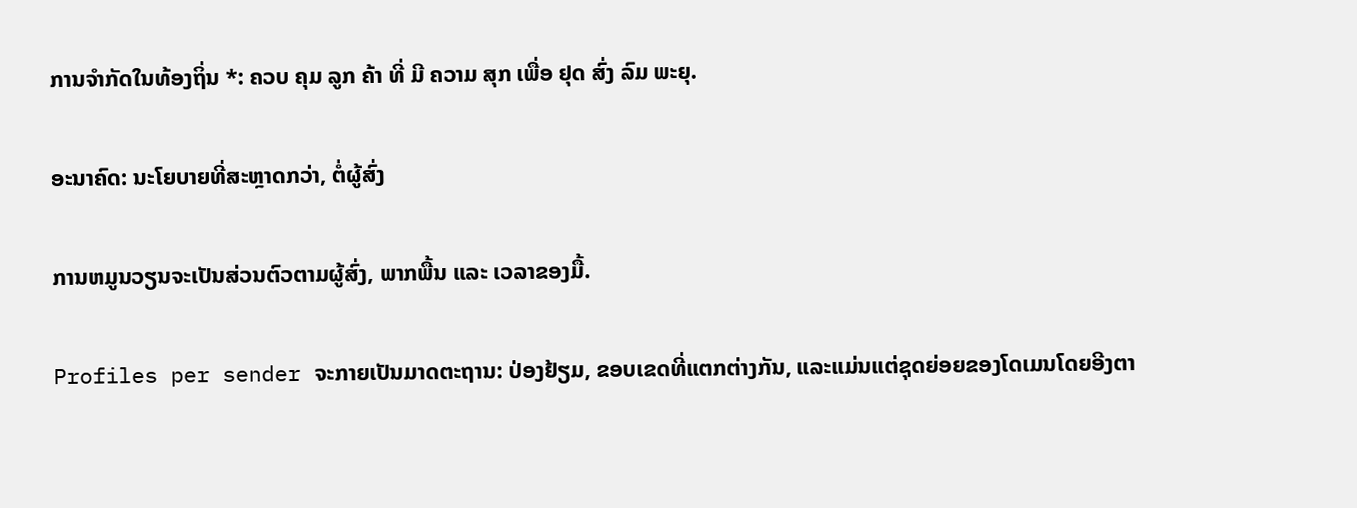ການຈໍາກັດໃນທ້ອງຖິ່ນ *: ຄວບ ຄຸມ ລູກ ຄ້າ ທີ່ ມີ ຄວາມ ສຸກ ເພື່ອ ຢຸດ ສົ່ງ ລົມ ພະຍຸ.

ອະນາຄົດ: ນະໂຍບາຍທີ່ສະຫຼາດກວ່າ, ຕໍ່ຜູ້ສົ່ງ

ການຫມູນວຽນຈະເປັນສ່ວນຕົວຕາມຜູ້ສົ່ງ, ພາກພື້ນ ແລະ ເວລາຂອງມື້.

Profiles per sender ຈະກາຍເປັນມາດຕະຖານ: ປ່ອງຢ້ຽມ, ຂອບເຂດທີ່ແຕກຕ່າງກັນ, ແລະແມ່ນແຕ່ຊຸດຍ່ອຍຂອງໂດເມນໂດຍອີງຕາ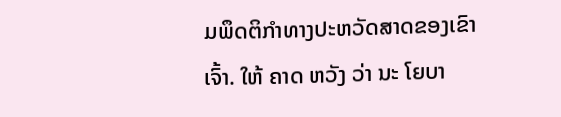ມພຶດຕິກໍາທາງປະຫວັດສາດຂອງເຂົາເຈົ້າ. ໃຫ້ ຄາດ ຫວັງ ວ່າ ນະ ໂຍບາ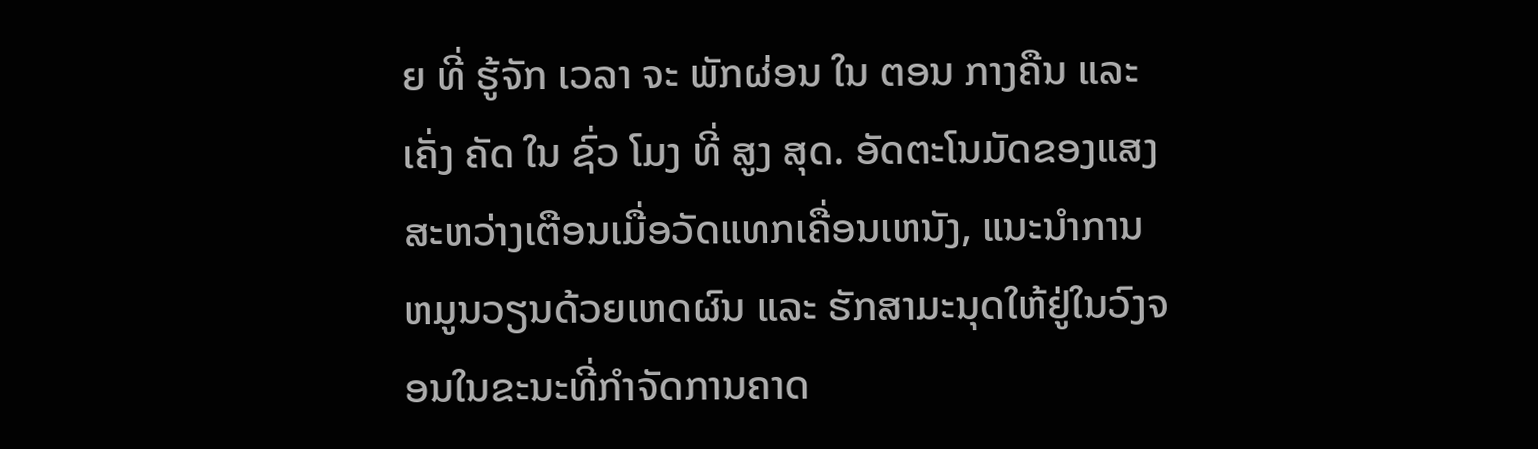ຍ ທີ່ ຮູ້ຈັກ ເວລາ ຈະ ພັກຜ່ອນ ໃນ ຕອນ ກາງຄືນ ແລະ ເຄັ່ງ ຄັດ ໃນ ຊົ່ວ ໂມງ ທີ່ ສູງ ສຸດ. ອັດຕະໂນມັດຂອງແສງສະຫວ່າງເຕືອນເມື່ອວັດແທກເຄື່ອນເຫນັງ, ແນະນໍາການຫມູນວຽນດ້ວຍເຫດຜົນ ແລະ ຮັກສາມະນຸດໃຫ້ຢູ່ໃນວົງຈອນໃນຂະນະທີ່ກໍາຈັດການຄາດ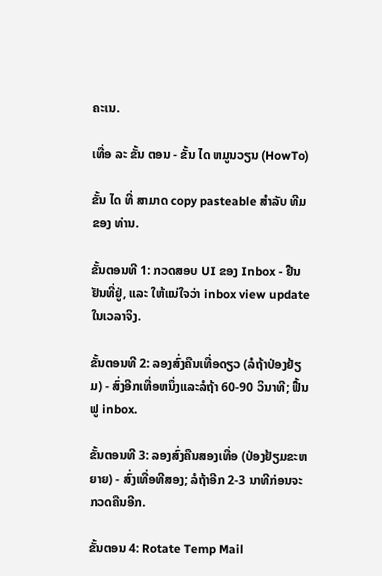ຄະເນ.

ເທື່ອ ລະ ຂັ້ນ ຕອນ - ຂັ້ນ ໄດ ຫມູນວຽນ (HowTo)

ຂັ້ນ ໄດ ທີ່ ສາມາດ copy pasteable ສໍາລັບ ທີມ ຂອງ ທ່ານ.

ຂັ້ນຕອນທີ 1: ກວດສອບ UI ຂອງ Inbox - ຢືນຢັນທີ່ຢູ່, ແລະ ໃຫ້ແນ່ໃຈວ່າ inbox view update ໃນເວລາຈິງ.

ຂັ້ນຕອນທີ 2: ລອງສົ່ງຄືນເທື່ອດຽວ (ລໍຖ້າປ່ອງຢ້ຽມ) - ສົ່ງອີກເທື່ອຫນຶ່ງແລະລໍຖ້າ 60-90 ວິນາທີ; ຟື້ນຟູ inbox.

ຂັ້ນຕອນທີ 3: ລອງສົ່ງຄືນສອງເທື່ອ (ປ່ອງຢ້ຽມຂະຫຍາຍ) - ສົ່ງເທື່ອທີສອງ; ລໍຖ້າອີກ 2-3 ນາທີກ່ອນຈະກວດຄືນອີກ.

ຂັ້ນຕອນ 4: Rotate Temp Mail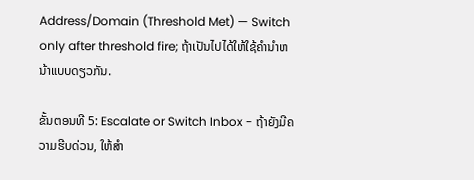Address/Domain (Threshold Met) — Switch only after threshold fire; ຖ້າເປັນໄປໄດ້ໃຫ້ໃຊ້ຄໍານໍາຫນ້າແບບດຽວກັນ.

ຂັ້ນຕອນທີ 5: Escalate or Switch Inbox - ຖ້າຍັງມີຄວາມຮີບດ່ວນ, ໃຫ້ສໍາ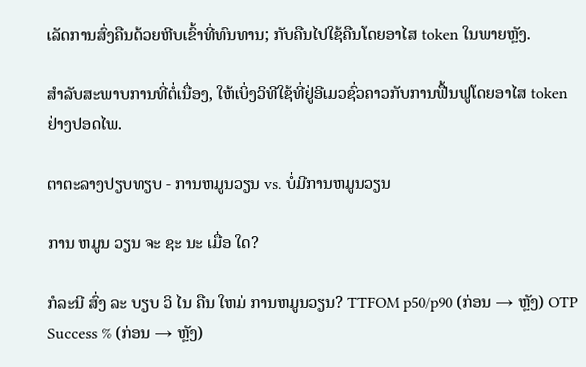ເລັດການສົ່ງຄືນດ້ວຍຫີບເຂົ້າທີ່ທົນທານ; ກັບຄືນໄປໃຊ້ຄືນໂດຍອາໄສ token ໃນພາຍຫຼັງ.

ສໍາລັບສະພາບການທີ່ຕໍ່ເນື່ອງ, ໃຫ້ເບິ່ງວິທີໃຊ້ທີ່ຢູ່ອີເມວຊົ່ວຄາວກັບການຟື້ນຟູໂດຍອາໄສ token ຢ່າງປອດໄພ.

ຕາຕະລາງປຽບທຽບ - ການຫມູນວຽນ vs. ບໍ່ມີການຫມູນວຽນ

ການ ຫມູນ ວຽນ ຈະ ຊະ ນະ ເມື່ອ ໃດ?

ກໍລະນີ ສົ່ງ ລະ ບຽບ ວິ ໄນ ຄືນ ໃຫມ່ ການຫມູນວຽນ? TTFOM p50/p90 (ກ່ອນ → ຫຼັງ) OTP Success % (ກ່ອນ → ຫຼັງ)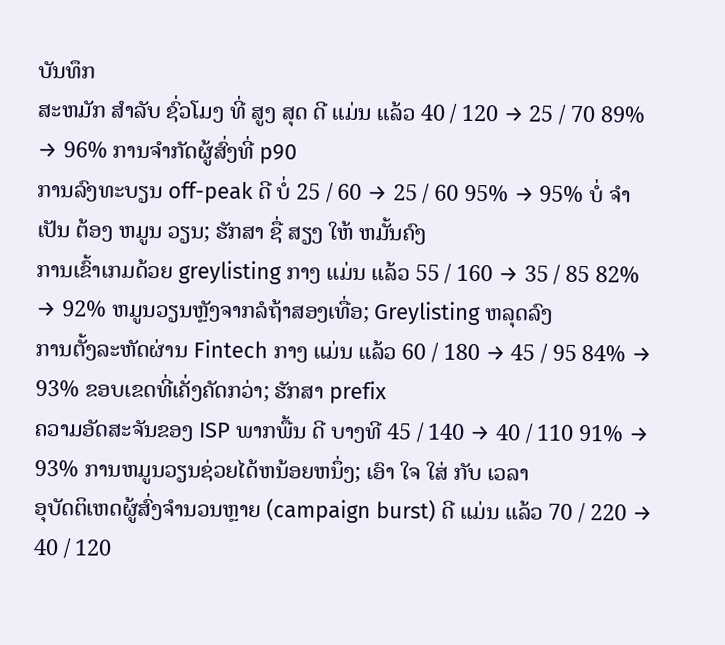ບັນທຶກ
ສະຫມັກ ສໍາລັບ ຊົ່ວໂມງ ທີ່ ສູງ ສຸດ ດີ ແມ່ນ ແລ້ວ 40 / 120 → 25 / 70 89% → 96% ການຈໍາກັດຜູ້ສົ່ງທີ່ p90
ການລົງທະບຽນ off-peak ດີ ບໍ່ 25 / 60 → 25 / 60 95% → 95% ບໍ່ ຈໍາ ເປັນ ຕ້ອງ ຫມູນ ວຽນ; ຮັກສາ ຊື່ ສຽງ ໃຫ້ ຫມັ້ນຄົງ
ການເຂົ້າເກມດ້ວຍ greylisting ກາງ ແມ່ນ ແລ້ວ 55 / 160 → 35 / 85 82% → 92% ຫມູນວຽນຫຼັງຈາກລໍຖ້າສອງເທື່ອ; Greylisting ຫລຸດລົງ
ການຕັ້ງລະຫັດຜ່ານ Fintech ກາງ ແມ່ນ ແລ້ວ 60 / 180 → 45 / 95 84% → 93% ຂອບເຂດທີ່ເຄັ່ງຄັດກວ່າ; ຮັກສາ prefix
ຄວາມອັດສະຈັນຂອງ ISP ພາກພື້ນ ດີ ບາງທີ 45 / 140 → 40 / 110 91% → 93% ການຫມູນວຽນຊ່ວຍໄດ້ຫນ້ອຍຫນຶ່ງ; ເອົາ ໃຈ ໃສ່ ກັບ ເວລາ
ອຸບັດຕິເຫດຜູ້ສົ່ງຈໍານວນຫຼາຍ (campaign burst) ດີ ແມ່ນ ແລ້ວ 70 / 220 → 40 / 120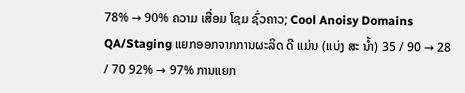78% → 90% ຄວາມ ເສື່ອມ ໂຊມ ຊົ່ວຄາວ; Cool Anoisy Domains
QA/Staging ແຍກອອກຈາກການຜະລິດ ດີ ແມ່ນ (ແບ່ງ ສະ ນ້ຳ) 35 / 90 → 28 / 70 92% → 97% ການແຍກ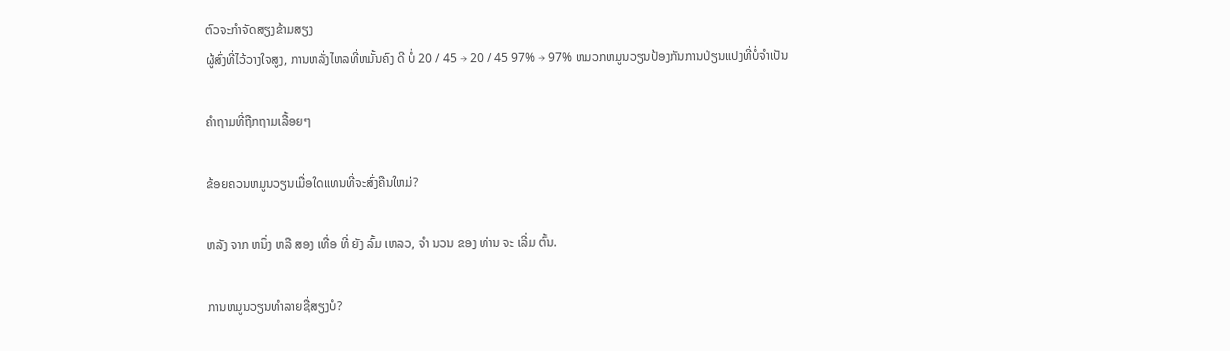ຕົວຈະກໍາຈັດສຽງຂ້າມສຽງ
ຜູ້ສົ່ງທີ່ໄວ້ວາງໃຈສູງ, ການຫລັ່ງໄຫລທີ່ຫມັ້ນຄົງ ດີ ບໍ່ 20 / 45 → 20 / 45 97% → 97% ຫມວກຫມູນວຽນປ້ອງກັນການປ່ຽນແປງທີ່ບໍ່ຈໍາເປັນ

ຄຳຖາມທີ່ຖືກຖາມເລື້ອຍໆ

ຂ້ອຍຄວນຫມູນວຽນເມື່ອໃດແທນທີ່ຈະສົ່ງຄືນໃຫມ່?

ຫລັງ ຈາກ ຫນຶ່ງ ຫລື ສອງ ເທື່ອ ທີ່ ຍັງ ລົ້ມ ເຫລວ, ຈໍາ ນວນ ຂອງ ທ່ານ ຈະ ເລີ່ມ ຕົ້ນ.

ການຫມູນວຽນທໍາລາຍຊື່ສຽງບໍ?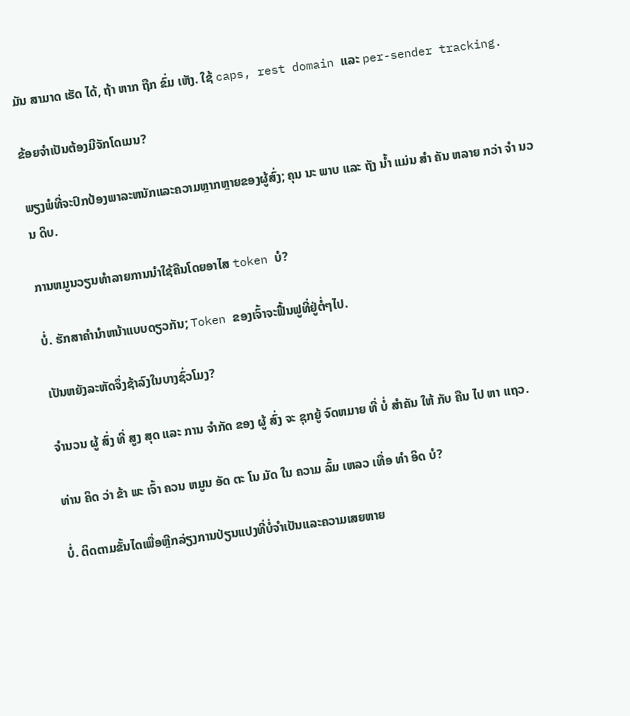ມັນ ສາມາດ ເຮັດ ໄດ້, ຖ້າ ຫາກ ຖືກ ຂົ່ມ ເຫັງ. ໃຊ້ caps, rest domain ແລະ per-sender tracking.

ຂ້ອຍຈໍາເປັນຕ້ອງມີຈັກໂດເມນ?

ພຽງພໍທີ່ຈະປົກປ້ອງພາລະຫນັກແລະຄວາມຫຼາກຫຼາຍຂອງຜູ້ສົ່ງ; ຄຸນ ນະ ພາບ ແລະ ຖັງ ນ້ຳ ແມ່ນ ສໍາ ຄັນ ຫລາຍ ກວ່າ ຈໍາ ນວນ ດິບ.

ການຫມູນວຽນທໍາລາຍການນໍາໃຊ້ຄືນໂດຍອາໄສ token ບໍ?

ບໍ່. ຮັກສາຄໍານໍາຫນ້າແບບດຽວກັນ; Token ຂອງເຈົ້າຈະຟື້ນຟູທີ່ຢູ່ຕໍ່ໆໄປ.

ເປັນຫຍັງລະຫັດຈຶ່ງຊ້າລົງໃນບາງຊົ່ວໂມງ?

ຈໍານວນ ຜູ້ ສົ່ງ ທີ່ ສູງ ສຸດ ແລະ ການ ຈໍາກັດ ຂອງ ຜູ້ ສົ່ງ ຈະ ຊຸກຍູ້ ຈົດຫມາຍ ທີ່ ບໍ່ ສໍາຄັນ ໃຫ້ ກັບ ຄືນ ໄປ ຫາ ແຖວ.

ທ່ານ ຄິດ ວ່າ ຂ້າ ພະ ເຈົ້າ ຄວນ ຫມູນ ອັດ ຕະ ໂນ ມັດ ໃນ ຄວາມ ລົ້ມ ເຫລວ ເທື່ອ ທໍາ ອິດ ບໍ?

ບໍ່. ຕິດຕາມຂັ້ນໄດເພື່ອຫຼີກລ່ຽງການປ່ຽນແປງທີ່ບໍ່ຈໍາເປັນແລະຄວາມເສຍຫາຍ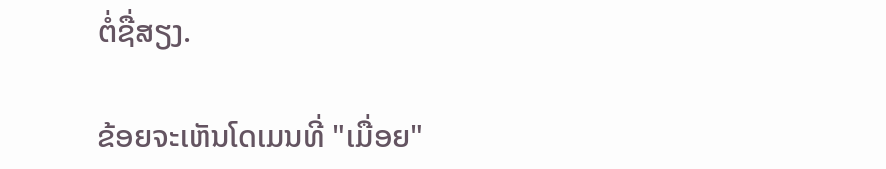ຕໍ່ຊື່ສຽງ.

ຂ້ອຍຈະເຫັນໂດເມນທີ່ "ເມື່ອຍ"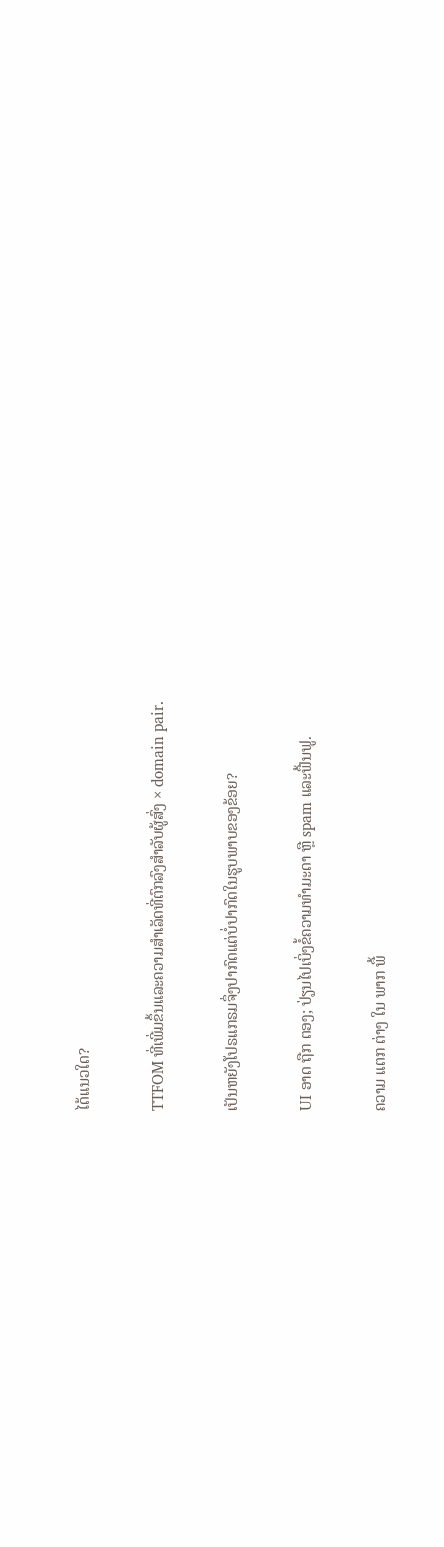ໄດ້ແນວໃດ?

TTFOM ທີ່ເພີ່ມຂຶ້ນແລະຄວາມສໍາເລັດທີ່ຕົກລົງສໍາລັບຜູ້ສົ່ງ × domain pair.

ເປັນຫຍັງໂປຣແກຣມຈຶ່ງປາກົດແຕ່ບໍ່ປາກົດໃນຮູບພາບຂອງຂ້ອຍ?

UI ອາດ ຖືກ ຕອງ; ປ່ຽນໄປເບິ່ງຂໍ້ຄວາມທໍາມະດາ ຫຼື spam ແລະຟື້ນຟູ.

ຄວາມ ແຕກ ຕ່າງ ໃນ ພາກ ພື້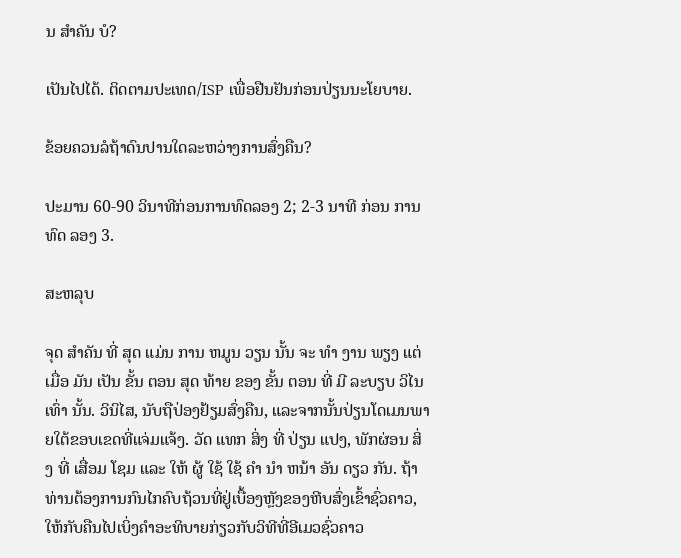ນ ສໍາຄັນ ບໍ?

ເປັນໄປໄດ້. ຕິດຕາມປະເທດ/ISP ເພື່ອຢືນຢັນກ່ອນປ່ຽນນະໂຍບາຍ.

ຂ້ອຍຄວນລໍຖ້າດົນປານໃດລະຫວ່າງການສົ່ງຄືນ?

ປະມານ 60-90 ວິນາທີກ່ອນການທົດລອງ 2; 2-3 ນາທີ ກ່ອນ ການ ທົດ ລອງ 3.

ສະຫລຸບ

ຈຸດ ສໍາຄັນ ທີ່ ສຸດ ແມ່ນ ການ ຫມູນ ວຽນ ນັ້ນ ຈະ ທໍາ ງານ ພຽງ ແຕ່ ເມື່ອ ມັນ ເປັນ ຂັ້ນ ຕອນ ສຸດ ທ້າຍ ຂອງ ຂັ້ນ ຕອນ ທີ່ ມີ ລະບຽບ ວິໄນ ເທົ່າ ນັ້ນ. ວິນິໄສ, ນັບຖືປ່ອງຢ້ຽມສົ່ງຄືນ, ແລະຈາກນັ້ນປ່ຽນໂດເມນພາຍໃຕ້ຂອບເຂດທີ່ແຈ່ມແຈ້ງ. ວັດ ແທກ ສິ່ງ ທີ່ ປ່ຽນ ແປງ, ພັກຜ່ອນ ສິ່ງ ທີ່ ເສື່ອມ ໂຊມ ແລະ ໃຫ້ ຜູ້ ໃຊ້ ໃຊ້ ຄໍາ ນໍາ ຫນ້າ ອັນ ດຽວ ກັນ. ຖ້າທ່ານຕ້ອງການກົນໄກຄົບຖ້ວນທີ່ຢູ່ເບື້ອງຫຼັງຂອງຫີບສົ່ງເຂົ້າຊົ່ວຄາວ, ໃຫ້ກັບຄືນໄປເບິ່ງຄໍາອະທິບາຍກ່ຽວກັບວິທີທີ່ອີເມວຊົ່ວຄາວ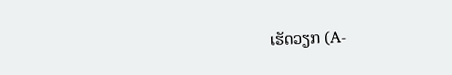ເຮັດວຽກ (A-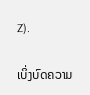Z).

ເບິ່ງບົດຄວາມ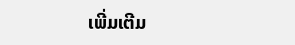ເພີ່ມເຕີມ